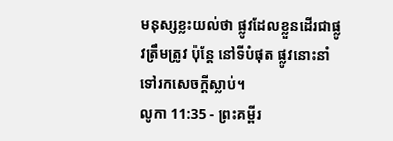មនុស្សខ្លះយល់ថា ផ្លូវដែលខ្លួនដើរជាផ្លូវត្រឹមត្រូវ ប៉ុន្តែ នៅទីបំផុត ផ្លូវនោះនាំទៅរកសេចក្ដីស្លាប់។
លូកា 11:35 - ព្រះគម្ពីរ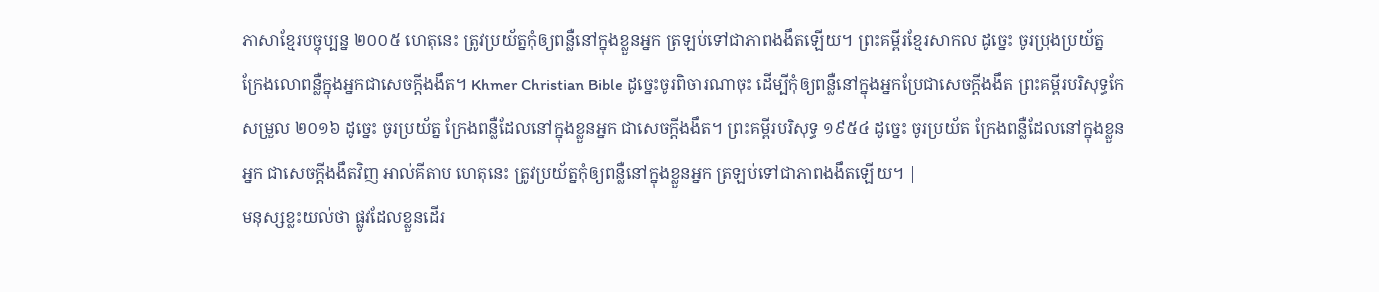ភាសាខ្មែរបច្ចុប្បន្ន ២០០៥ ហេតុនេះ ត្រូវប្រយ័ត្នកុំឲ្យពន្លឺនៅក្នុងខ្លួនអ្នក ត្រឡប់ទៅជាភាពងងឹតឡើយ។ ព្រះគម្ពីរខ្មែរសាកល ដូច្នេះ ចូរប្រុងប្រយ័ត្ន ក្រែងលោពន្លឺក្នុងអ្នកជាសេចក្ដីងងឹត។ Khmer Christian Bible ដូច្នេះចូរពិចារណាចុះ ដើម្បីកុំឲ្យពន្លឺនៅក្នុងអ្នកប្រែជាសេចក្ដីងងឹត ព្រះគម្ពីរបរិសុទ្ធកែសម្រួល ២០១៦ ដូច្នេះ ចូរប្រយ័ត្ន ក្រែងពន្លឺដែលនៅក្នុងខ្លួនអ្នក ជាសេចក្តីងងឹត។ ព្រះគម្ពីរបរិសុទ្ធ ១៩៥៤ ដូច្នេះ ចូរប្រយ័ត ក្រែងពន្លឺដែលនៅក្នុងខ្លួនអ្នក ជាសេចក្ដីងងឹតវិញ អាល់គីតាប ហេតុនេះ ត្រូវប្រយ័ត្នកុំឲ្យពន្លឺនៅក្នុងខ្លួនអ្នក ត្រឡប់ទៅជាភាពងងឹតឡើយ។ |
មនុស្សខ្លះយល់ថា ផ្លូវដែលខ្លួនដើរ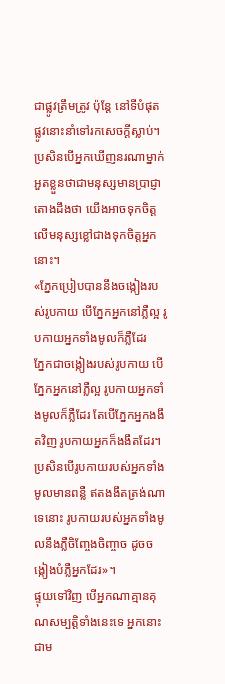ជាផ្លូវត្រឹមត្រូវ ប៉ុន្តែ នៅទីបំផុត ផ្លូវនោះនាំទៅរកសេចក្ដីស្លាប់។
ប្រសិនបើអ្នកឃើញនរណាម្នាក់ អួតខ្លួនថាជាមនុស្សមានប្រាជ្ញា តោងដឹងថា យើងអាចទុកចិត្តលើមនុស្សខ្លៅជាងទុកចិត្តអ្នកនោះ។
«ភ្នែកប្រៀបបាននឹងចង្កៀងរបស់រូបកាយ បើភ្នែកអ្នកនៅភ្លឺល្អ រូបកាយអ្នកទាំងមូលក៏ភ្លឺដែរ
ភ្នែកជាចង្កៀងរបស់រូបកាយ បើភ្នែកអ្នកនៅភ្លឺល្អ រូបកាយអ្នកទាំងមូលក៏ភ្លឺដែរ តែបើភ្នែកអ្នកងងឹតវិញ រូបកាយអ្នកក៏ងងឹតដែរ។
ប្រសិនបើរូបកាយរបស់អ្នកទាំងមូលមានពន្លឺ ឥតងងឹតត្រង់ណាទេនោះ រូបកាយរបស់អ្នកទាំងមូលនឹងភ្លឺចិញ្ចែងចិញ្ចាច ដូចចង្កៀងបំភ្លឺអ្នកដែរ»។
ផ្ទុយទៅវិញ បើអ្នកណាគ្មានគុណសម្បត្តិទាំងនេះទេ អ្នកនោះជាម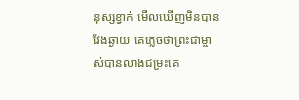នុស្សខ្វាក់ មើលឃើញមិនបានវែងឆ្ងាយ គេភ្លេចថាព្រះជាម្ចាស់បានលាងជម្រះគេ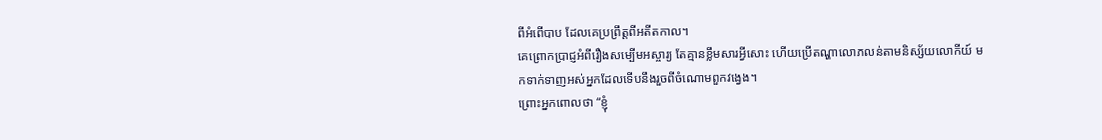ពីអំពើបាប ដែលគេប្រព្រឹត្តពីអតីតកាល។
គេព្រោកប្រាជ្ញអំពីរឿងសម្បើមអស្ចារ្យ តែគ្មានខ្លឹមសារអ្វីសោះ ហើយប្រើតណ្ហាលោភលន់តាមនិស្ស័យលោកីយ៍ មកទាក់ទាញអស់អ្នកដែលទើបនឹងរួចពីចំណោមពួកវង្វេង។
ព្រោះអ្នកពោលថា “ខ្ញុំ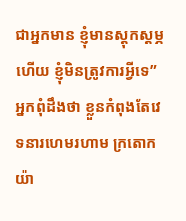ជាអ្នកមាន ខ្ញុំមានស្ដុកស្ដម្ភហើយ ខ្ញុំមិនត្រូវការអ្វីទេ” អ្នកពុំដឹងថា ខ្លួនកំពុងតែវេទនារហេមរហាម ក្រតោកយ៉ា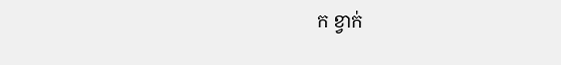ក ខ្វាក់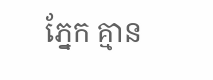ភ្នែក គ្មាន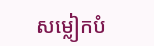សម្លៀកបំ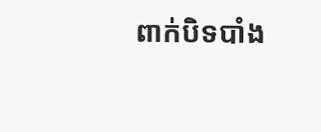ពាក់បិទបាំង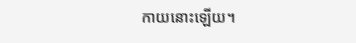កាយនោះឡើយ។